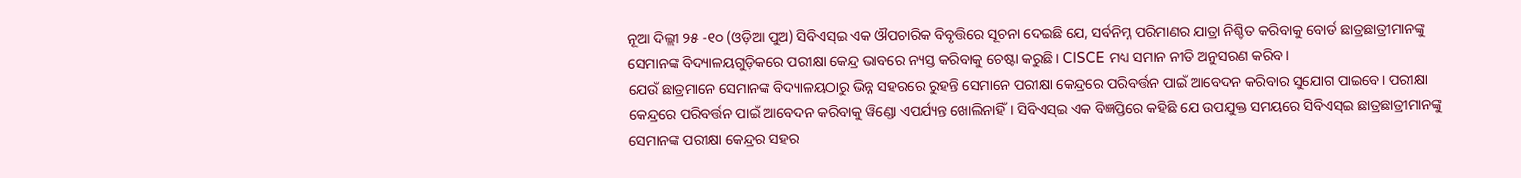ନୂଆ ଦିଲ୍ଲୀ ୨୫ -୧୦ (ଓଡ଼ିଆ ପୁଅ) ସିବିଏସ୍ଇ ଏକ ଔପଚାରିକ ବିବୃତ୍ତିରେ ସୂଚନା ଦେଇଛି ଯେ, ସର୍ବନିମ୍ନ ପରିମାଣର ଯାତ୍ରା ନିଶ୍ଚିତ କରିବାକୁ ବୋର୍ଡ ଛାତ୍ରଛାତ୍ରୀମାନଙ୍କୁ ସେମାନଙ୍କ ବିଦ୍ୟାଳୟଗୁଡ଼ିକରେ ପରୀକ୍ଷା କେନ୍ଦ୍ର ଭାବରେ ନ୍ୟସ୍ତ କରିବାକୁ ଚେଷ୍ଟା କରୁଛି। CISCE ମଧ୍ୟ ସମାନ ନୀତି ଅନୁସରଣ କରିବ।
ଯେଉଁ ଛାତ୍ରମାନେ ସେମାନଙ୍କ ବିଦ୍ୟାଳୟଠାରୁ ଭିନ୍ନ ସହରରେ ରୁହନ୍ତି ସେମାନେ ପରୀକ୍ଷା କେନ୍ଦ୍ରରେ ପରିବର୍ତ୍ତନ ପାଇଁ ଆବେଦନ କରିବାର ସୁଯୋଗ ପାଇବେ। ପରୀକ୍ଷା କେନ୍ଦ୍ରରେ ପରିବର୍ତ୍ତନ ପାଇଁ ଆବେଦନ କରିବାକୁ ୱିଣ୍ଡୋ ଏପର୍ଯ୍ୟନ୍ତ ଖୋଲିନାହିଁ। ସିବିଏସ୍ଇ ଏକ ବିଜ୍ଞପ୍ତିରେ କହିଛି ଯେ ଉପଯୁକ୍ତ ସମୟରେ ସିବିଏସ୍ଇ ଛାତ୍ରଛାତ୍ରୀମାନଙ୍କୁ ସେମାନଙ୍କ ପରୀକ୍ଷା କେନ୍ଦ୍ରର ସହର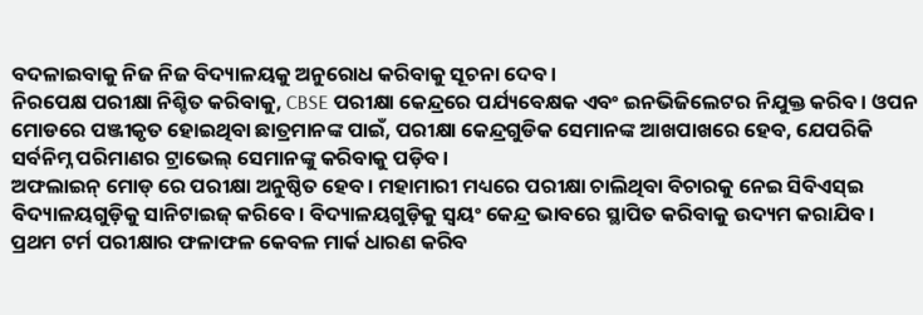ବଦଳାଇବାକୁ ନିଜ ନିଜ ବିଦ୍ୟାଳୟକୁ ଅନୁରୋଧ କରିବାକୁ ସୂଚନା ଦେବ।
ନିରପେକ୍ଷ ପରୀକ୍ଷା ନିଶ୍ଚିତ କରିବାକୁ, CBSE ପରୀକ୍ଷା କେନ୍ଦ୍ରରେ ପର୍ଯ୍ୟବେକ୍ଷକ ଏବଂ ଇନଭିଜିଲେଟର ନିଯୁକ୍ତ କରିବ। ଓପନ ମୋଡରେ ପଞ୍ଜୀକୃତ ହୋଇଥିବା ଛାତ୍ରମାନଙ୍କ ପାଇଁ, ପରୀକ୍ଷା କେନ୍ଦ୍ରଗୁଡିକ ସେମାନଙ୍କ ଆଖପାଖରେ ହେବ, ଯେପରିକି ସର୍ବନିମ୍ନ ପରିମାଣର ଟ୍ରାଭେଲ୍ ସେମାନଙ୍କୁ କରିବାକୁ ପଡ଼ିବ।
ଅଫଲାଇନ୍ ମୋଡ୍ ରେ ପରୀକ୍ଷା ଅନୁଷ୍ଠିତ ହେବ। ମହାମାରୀ ମଧ୍ୟରେ ପରୀକ୍ଷା ଚାଲିଥିବା ବିଚାରକୁ ନେଇ ସିବିଏସ୍ଇ ବିଦ୍ୟାଳୟଗୁଡ଼ିକୁ ସାନିଟାଇଜ୍ କରିବେ। ବିଦ୍ୟାଳୟଗୁଡ଼ିକୁ ସ୍ୱୟଂ କେନ୍ଦ୍ର ଭାବରେ ସ୍ଥାପିତ କରିବାକୁ ଉଦ୍ୟମ କରାଯିବ।
ପ୍ରଥମ ଟର୍ମ ପରୀକ୍ଷାର ଫଳାଫଳ କେବଳ ମାର୍କ ଧାରଣ କରିବ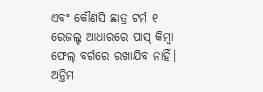ଏବଂ କୌଣସି ଛାତ୍ର ଟର୍ମ ୧ ରେଜଲ୍ଟ ଆଧାରରେ ପାସ୍ କିମ୍ବା ଫେଲ୍ ବର୍ଗରେ ରଖାଯିବ ନାହିଁ। ଅନ୍ତିମ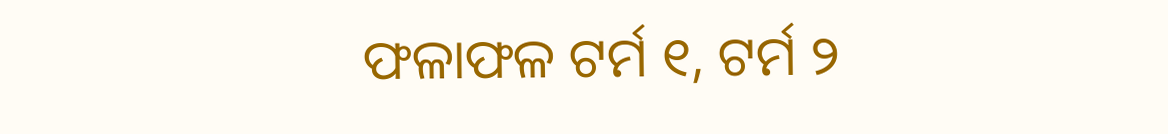ଫଳାଫଳ ଟର୍ମ ୧, ଟର୍ମ ୨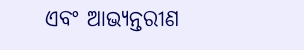ଏବଂ ଆଭ୍ୟନ୍ତରୀଣ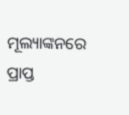ମୂଲ୍ୟାଙ୍କନରେ ପ୍ରାପ୍ତ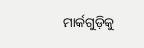ମାର୍କଗୁଡ଼ିକୁ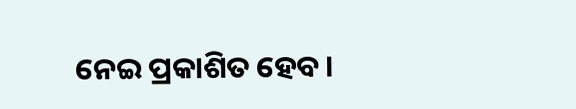ନେଇ ପ୍ରକାଶିତ ହେବ।